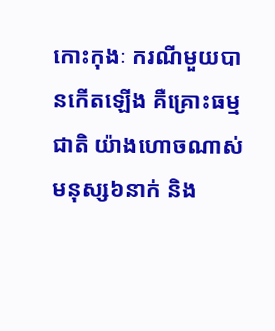កោះកុងៈ ករណីមួយបានកើតឡើង គឺគ្រោះធម្មជាតិ យ៉ាងហោចណាស់មនុស្ស៦នាក់ និង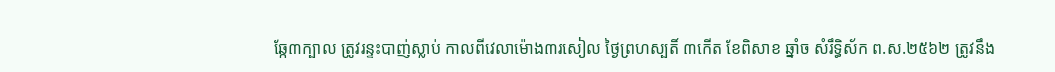ឆ្កែ៣ក្បាល ត្រូវរន្ទះបាញ់ស្លាប់ កាលពីវេលាម៉ោង៣រសៀល ថ្ងៃព្រហស្បតិ៍ ៣កើត ខែពិសាខ ឆ្នាំច សំរឹទ្ធិស័ក ព.ស.២៥៦២ ត្រូវនឹង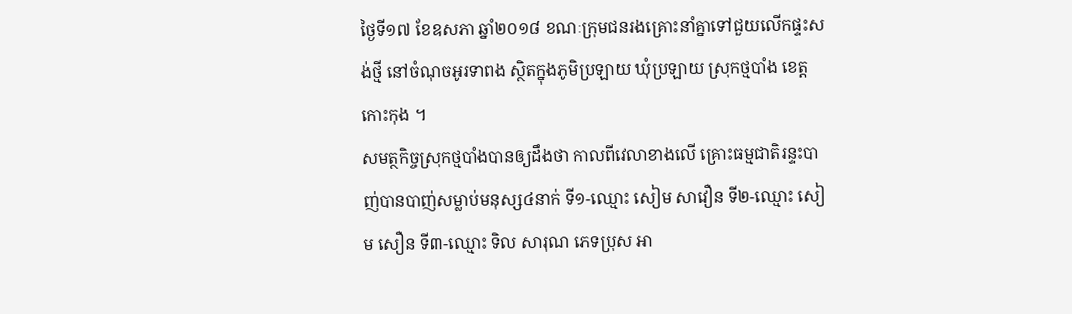ថ្ងៃទី១៧ ខែឧសភា ឆ្នាំ២០១៨ ខណៈក្រុមជនរងគ្រោះនាំគ្នាទៅជួយលើកផ្ទះសង់ថ្មី នៅចំណុចអូរទាពង ស្ថិតក្នុងភូមិប្រឡាយ ឃុំប្រឡាយ ស្រុកថ្មបាំង ខេត្តកោះកុង ។
សមត្ថកិច្ចស្រុកថ្មបាំងបានឲ្យដឹងថា កាលពីវេលាខាងលើ គ្រោះធម្មជាតិរន្ទះបាញ់បានបាញ់សម្លាប់មនុស្ស៤នាក់ ទី១-ឈ្មោះ សៀម សាវឿន ទី២-ឈ្មោះ សៀម សឿន ទី៣-ឈ្មោះ ទិល សារុណ ភេទប្រុស អា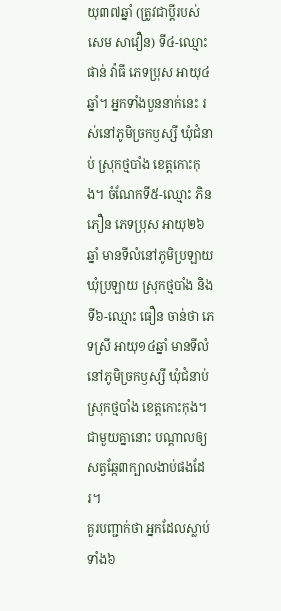យុ៣៧ឆ្នាំ (ត្រូវជាប្តីរបស់ សេម សាវឿន) ទី៤-ឈ្មោះ ផាន់ វ៉ាធី ភេទប្រុស អាយុ៤ឆ្នាំ។ អ្នកទាំងបួននាក់នេះ រស់នៅភូមិច្រកឫស្សី ឃុំជំនាប់ ស្រុកថ្មបាំង ខេត្តកោះកុង។ ចំណែកទី៥-ឈ្មោះ ភិន ភឿន ភេទប្រុស អាយុ២៦ឆ្នាំ មានទីលំនៅភូមិប្រឡាយ ឃុំប្រឡាយ ស្រុកថ្មបាំង និងទី៦-ឈ្មោះ ធឿន ចាន់ថា ភេទស្រី អាយុ១៤ឆ្នាំ មានទីលំនៅភូមិច្រកឫស្សី ឃុំជំនាប់ ស្រុកថ្មបាំង ខេត្តកោះកុង។ ជាមួយគ្នានោះ បណ្តាលឲ្យសត្វឆ្កែ៣ក្បាលងាប់ផងដែរ។
គួរបញ្ជាក់ថា អ្នកដែលស្លាប់ទាំង៦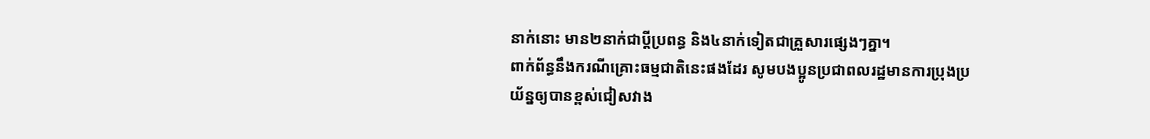នាក់នោះ មាន២នាក់ជាប្តីប្រពន្ធ និង៤នាក់ទៀតជាគ្រួសារផ្សេងៗគ្នា។
ពាក់ព័ន្ធនឹងករណីគ្រោះធម្មជាតិនេះផងដែរ សូមបងប្អូនប្រជាពលរដ្ឋមានការប្រុងប្រយ័ន្នឲ្យបានខ្ពស់ជៀសវាង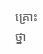គ្រោះថ្នា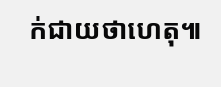ក់ជាយថាហេតុ៕